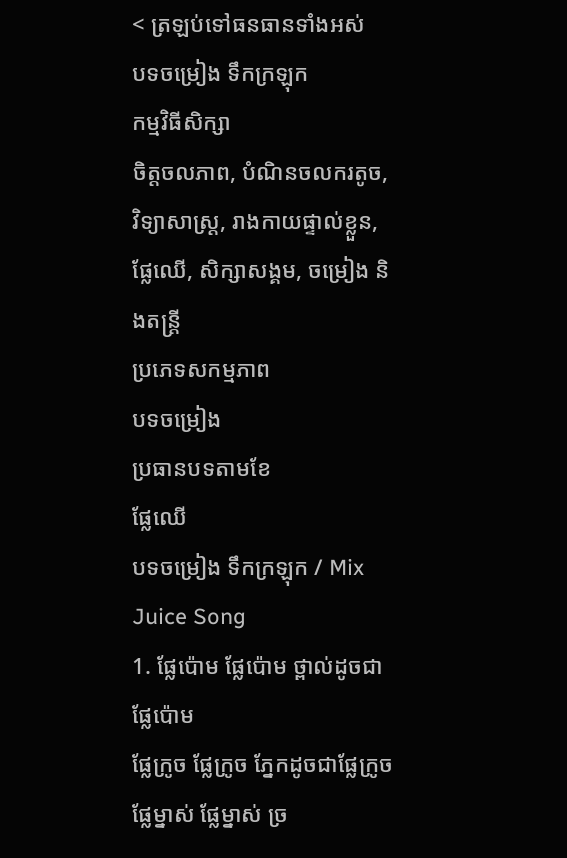< ត្រឡប់ទៅធនធានទាំងអស់
បទចម្រៀង ទឹកក្រឡុក
កម្មវិធីសិក្សា
ចិត្តចលភាព, បំណិនចលករតូច, វិទ្យាសាស្រ្ត, រាងកាយផ្ទាល់ខ្លួន, ផ្លែឈើ, សិក្សាសង្គម, ចម្រៀង និងតន្ត្រី
ប្រភេទសកម្មភាព
បទចម្រៀង
ប្រធានបទតាមខែ
ផ្លែឈើ
បទចម្រៀង ទឹកក្រឡុក / Mix Juice Song
1. ផ្លែប៉ោម ផ្លែប៉ោម ថ្ពាល់ដូចជាផ្លែប៉ោម
ផ្លែក្រូច ផ្លែក្រូច ភ្នែកដូចជាផ្លែក្រូច
ផ្លែម្នាស់ ផ្លែម្នាស់ ច្រ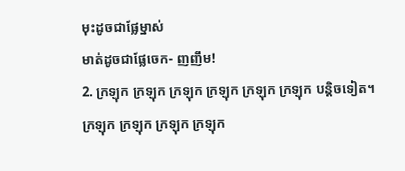មុះដូចជាផ្លែម្នាស់
មាត់ដូចជាផ្លែចេក- ញញឹម!
2. ក្រឡុក ក្រឡុក ក្រឡុក ក្រឡុក ក្រឡុក ក្រឡុក បន្តិចទៀត។
ក្រឡុក ក្រឡុក ក្រឡុក ក្រឡុក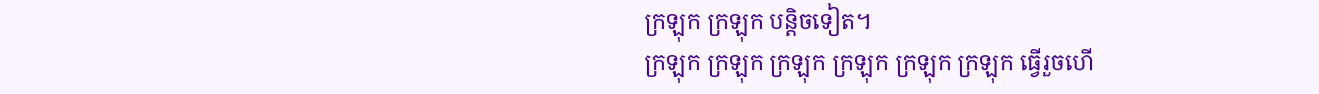ក្រឡុក ក្រឡុក បន្តិចទៀត។
ក្រឡុក ក្រឡុក ក្រឡុក ក្រឡុក ក្រឡុក ក្រឡុក ធ្វើរួចហើ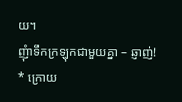យ។
ញុំាទឹកក្រឡុកជាមួយគ្នា – ឆ្ញាញ់!
* ក្រោយ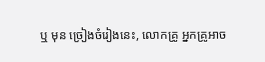ឬ មុន ច្រៀងចំរៀងនេះ, លោកគ្រូ អ្នកគ្រូអាច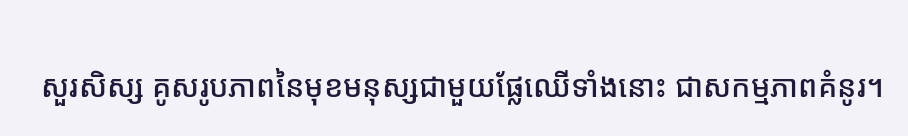សួរសិស្ស គូសរូបភាពនៃមុខមនុស្សជាមួយផ្លែឈើទាំងនោះ ជាសកម្មភាពគំនូរ។